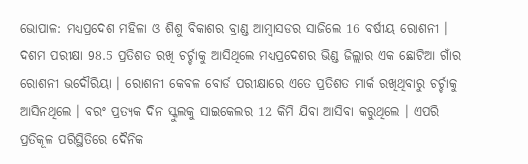ଭୋପାଳ: ମଧ୍ୟପ୍ରଦେଶ ମହିଳା ଓ ଶିଶୁ ବିକାଶର ବ୍ରାଣ୍ଡ ଆମ୍ବାସଡର ସାଜିଲେ 16 ବର୍ଷୀୟ ରୋଶନୀ । ଦଶମ ପରୀକ୍ଷା 98.5 ପ୍ରତିଶତ ରଖି ଚର୍ଚ୍ଚାକୁ ଆସିଥିଲେ ମଧ୍ୟପ୍ରଦେଶର ଭିଣ୍ଡ ଜିଲ୍ଲାର ଏକ ଛୋଟିଆ ଗାଁର ରୋଶନୀ ଭଦୌରିୟା । ରୋଶନୀ କେବଳ ବୋର୍ଡ ପରୀକ୍ଷାରେ ଏତେ ପ୍ରତିଶତ ମାର୍କ ରଖିଥିବାରୁ ଚର୍ଚ୍ଚାକୁ ଆସିନଥିଲେ । ବରଂ ପ୍ରତ୍ୟକ ଦିନ ସ୍କୁଲକୁ ସାଇକେଲର 12 କିମି ଯିବା ଆସିବା କରୁଥିଲେ । ଏପରି ପ୍ରତିକୂଳ ପରିସ୍ଥିତିରେ ଦୈନିକ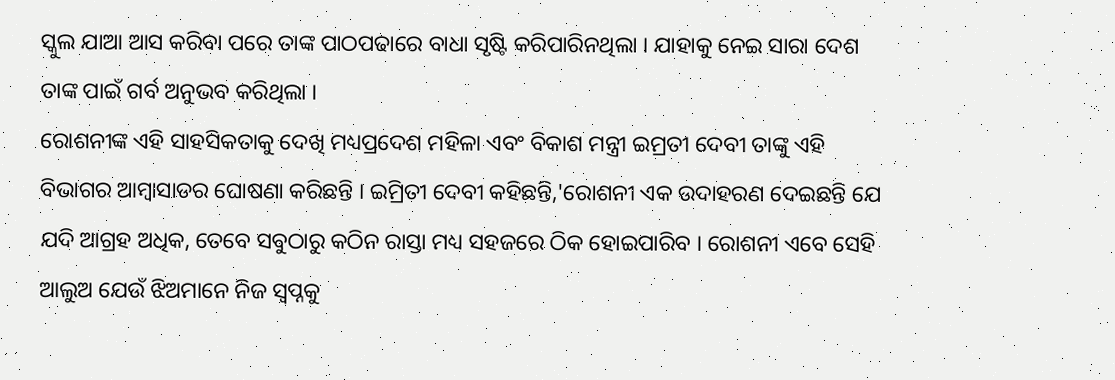ସ୍କୁଲ ଯାଆ ଆସ କରିବା ପରେ ତାଙ୍କ ପାଠପଢାରେ ବାଧା ସୃଷ୍ଟି କରିପାରିନଥିଲା । ଯାହାକୁ ନେଇ ସାରା ଦେଶ ତାଙ୍କ ପାଇଁ ଗର୍ବ ଅନୁଭବ କରିଥିଲା ।
ରୋଶନୀଙ୍କ ଏହି ସାହସିକତାକୁ ଦେଖି ମଧ୍ୟପ୍ରଦେଶ ମହିଳା ଏବଂ ବିକାଶ ମନ୍ତ୍ରୀ ଇମ୍ରତୀ ଦେବୀ ତାଙ୍କୁ ଏହି ବିଭାଗର ଆମ୍ବାସାଡର ଘୋଷଣା କରିଛନ୍ତି । ଇମ୍ରିତୀ ଦେବୀ କହିଛନ୍ତି,'ରୋଶନୀ ଏକ ଉଦାହରଣ ଦେଇଛନ୍ତି ଯେ ଯଦି ଆଗ୍ରହ ଅଧିକ, ତେବେ ସବୁଠାରୁ କଠିନ ରାସ୍ତା ମଧ୍ୟ ସହଜରେ ଠିକ ହୋଇପାରିବ । ରୋଶନୀ ଏବେ ସେହି ଆଲୁଅ ଯେଉଁ ଝିଅମାନେ ନିଜ ସ୍ବପ୍ନକୁ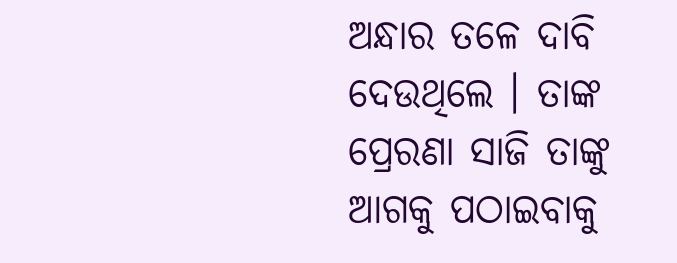ଅନ୍ଧାର ତଳେ ଦାବି ଦେଉଥିଲେ । ତାଙ୍କ ପ୍ରେରଣା ସାଜି ତାଙ୍କୁ ଆଗକୁ ପଠାଇବାକୁ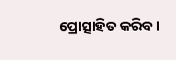ପ୍ରୋତ୍ସାହିତ କରିବ ।